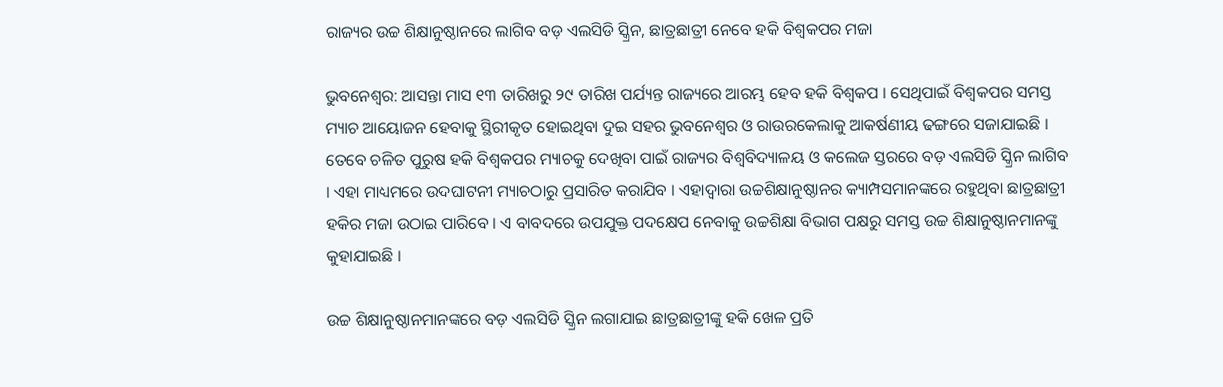ରାଜ୍ୟର ଉଚ୍ଚ ଶିକ୍ଷାନୁଷ୍ଠାନରେ ଲାଗିବ ବଡ଼ ଏଲସିଡି ସ୍କ୍ରିନ, ଛାତ୍ରଛାତ୍ରୀ ନେବେ ହକି ବିଶ୍ୱକପର ମଜା

ଭୁବନେଶ୍ୱର: ଆସନ୍ତା ମାସ ୧୩ ତାରିଖରୁ ୨୯ ତାରିଖ ପର୍ଯ୍ୟନ୍ତ ରାଜ୍ୟରେ ଆରମ୍ଭ ହେବ ହକି ବିଶ୍ୱକପ । ସେଥିପାଇଁ ବିଶ୍ୱକପର ସମସ୍ତ ମ୍ୟାଚ ଆୟୋଜନ ହେବାକୁ ସ୍ଥିରୀକୃତ ହୋଇଥିବା ଦୁଇ ସହର ଭୁବନେଶ୍ୱର ଓ ରାଉରକେଲାକୁ ଆକର୍ଷଣୀୟ ଢଙ୍ଗରେ ସଜାଯାଇଛି । ତେବେ ଚଳିତ ପୁରୁଷ ହକି ବିଶ୍ୱକପର ମ୍ୟାଚକୁ ଦେଖିବା ପାଇଁ ରାଜ୍ୟର ବିଶ୍ୱବିଦ୍ୟାଳୟ ଓ କଲେଜ ସ୍ତରରେ ବଡ଼ ଏଲସିଡି ସ୍କ୍ରିନ ଲାଗିବ । ଏହା ମାଧ୍ୟମରେ ଉଦଘାଟନୀ ମ୍ୟାଚଠାରୁ ପ୍ରସାରିତ କରାଯିବ । ଏହାଦ୍ୱାରା ଉଚ୍ଚଶିକ୍ଷାନୁଷ୍ଠାନର କ୍ୟାମ୍ପସମାନଙ୍କରେ ରହୁଥିବା ଛାତ୍ରଛାତ୍ରୀ ହକିର ମଜା ଉଠାଇ ପାରିବେ । ଏ ବାବଦରେ ଉପଯୁକ୍ତ ପଦକ୍ଷେପ ନେବାକୁ ଉଚ୍ଚଶିକ୍ଷା ବିଭାଗ ପକ୍ଷରୁ ସମସ୍ତ ଉଚ୍ଚ ଶିକ୍ଷାନୁଷ୍ଠାନମାନଙ୍କୁ କୁହାଯାଇଛି ।

ଉଚ୍ଚ ଶିକ୍ଷାନୁଷ୍ଠାନମାନଙ୍କରେ ବଡ଼ ଏଲସିଡି ସ୍କ୍ରିନ ଲଗାଯାଇ ଛାତ୍ରଛାତ୍ରୀଙ୍କୁ ହକି ଖେଳ ପ୍ରତି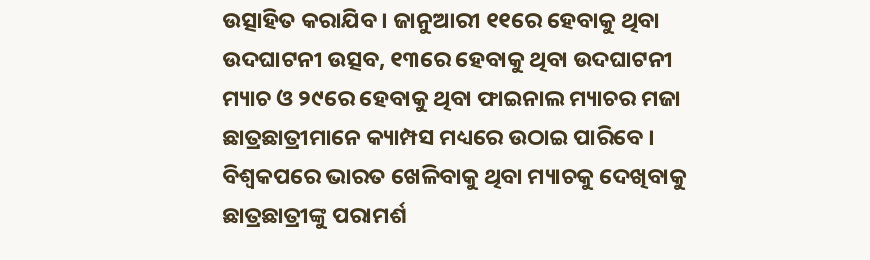ଉତ୍ସାହିତ କରାଯିବ । ଜାନୁଆରୀ ୧୧ରେ ହେବାକୁ ଥିବା ଉଦଘାଟନୀ ଉତ୍ସବ, ୧୩ରେ ହେବାକୁ ଥିବା ଉଦଘାଟନୀ ମ୍ୟାଚ ଓ ୨୯ରେ ହେବାକୁ ଥିବା ଫାଇନାଲ ମ୍ୟାଚର ମଜା ଛାତ୍ରଛାତ୍ରୀମାନେ କ୍ୟାମ୍ପସ ମଧ୍ୟରେ ଉଠାଇ ପାରିବେ । ବିଶ୍ୱକପରେ ଭାରତ ଖେଳିବାକୁ ଥିବା ମ୍ୟାଚକୁ ଦେଖିବାକୁ ଛାତ୍ରଛାତ୍ରୀଙ୍କୁ ପରାମର୍ଶ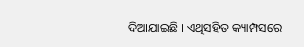ଦିଆଯାଇଛି । ଏଥିସହିତ କ୍ୟାମ୍ପସରେ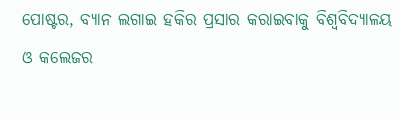ପୋଷ୍ଟର, ବ୍ୟାନ ଲଗାଇ ହକିର ପ୍ରସାର କରାଇବାକୁ ବିଶ୍ୱବିଦ୍ୟାଳୟ ଓ କଲେଜର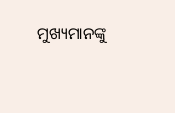ମୁଖ୍ୟମାନଙ୍କୁ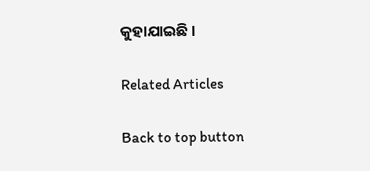କୁହାଯାଇଛି ।

Related Articles

Back to top button